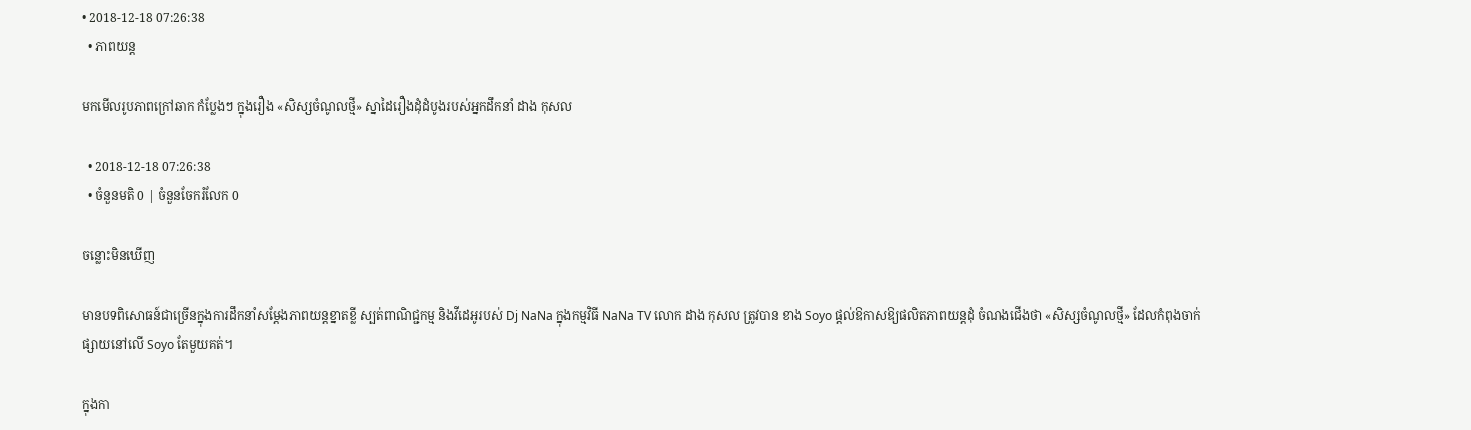• 2018-12-18 07:26:38
  • ភាពយន្ត

មកមើលរូបភាពក្រៅឆាក កំប្លែងៗ ក្នុងរឿង «សិស្សចំណូលថ្មី» ស្នាដៃរឿងដុំដំបូងរបស់អ្នកដឹកនាំ ដាង កុសល

  • 2018-12-18 07:26:38
  • ចំនួនមតិ 0 | ចំនួនចែករំលែក 0

ចន្លោះមិនឃើញ

មានបទពិសោធន៍ជាច្រើនក្នុងការដឹកនាំសម្តែងភាពយន្តខ្នាតខ្លី ស្បត់ពាណិជ្ជកម្ម និងវីដេអូរបស់ Dj NaNa ក្នុងកម្មវិធី NaNa TV លោក ដាង កុសល ត្រូវបាន ខាង Soyo ផ្តល់ឱកាសឱ្យផលិតភាពយន្តដុំ ចំណងជើងថា «សិស្សចំណូលថ្មី» ដែលកំពុងចាក់ផ្សាយនៅលើ Soyo តែមួយគត់។

ក្នុងកា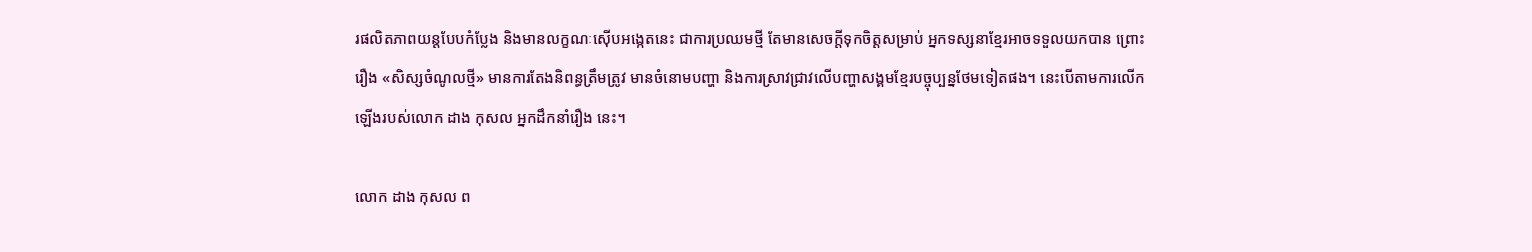រផលិតភាពយន្តបែបកំប្លែង និងមានលក្ខណៈស៊ើបអង្កេតនេះ ជាការប្រឈមថ្មី តែមានសេចក្តីទុកចិត្តសម្រាប់ អ្នកទស្សនាខ្មែរអាចទទួលយកបាន ព្រោះរឿង «សិស្សចំណូលថ្មី» មានការតែងនិពន្ធត្រឹមត្រូវ មានចំនោមបញ្ហា និងការស្រាវជ្រាវលើបញ្ហាសង្គមខ្មែរបច្ចុប្បន្នថែមទៀតផង។ នេះបើតាមការលើកឡើងរបស់លោក ដាង កុសល អ្នកដឹកនាំរឿង នេះ។

លោក ដាង កុសល ព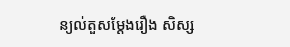ន្យល់តួសម្ដែងរឿង សិស្ស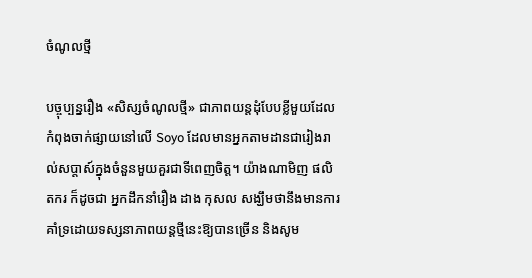ចំណូលថ្មី

បច្ចុប្បន្នរឿង «សិស្សចំណូលថ្មី» ជាភាពយន្តដុំបែបខ្លីមួយដែលកំពុងចាក់ផ្សាយនៅលើ Soyo ដែលមានអ្នកតាមដានជារៀងរាល់សប្តាស៍ក្នុងចំនួនមួយគួរជាទីពេញចិត្ត។ យ៉ាងណាមិញ ផលិតករ ក៏ដូចជា អ្នកដឹកនាំរឿង ដាង កុសល សង្ឃឹមថានឹងមានការគាំទ្រដោយទស្សនាភាពយន្តថ្មីនេះឱ្យបានច្រើន និងសូម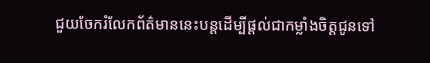ជួយចែករំលែកព័ត៌មាននេះបន្តដើម្បីផ្តល់ជាកម្លាំងចិត្តជូនទៅ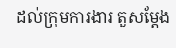ដល់ក្រុមការងារ តួសម្តែង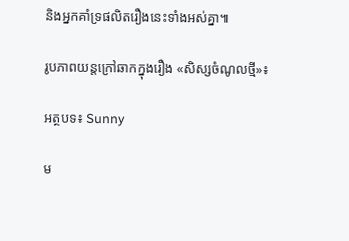និងអ្នកគាំទ្រផលិតរឿងនេះទាំងអស់គ្នា៕

រូបភាពយន្តក្រៅឆាកក្នុងរឿង «សិស្សចំណូលថ្មី»៖

អត្ថបទ៖ Sunny

ម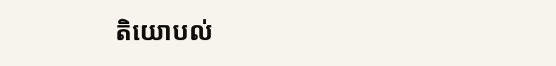តិយោបល់